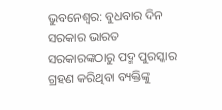ଭୁବନେଶ୍ୱର: ବୁଧବାର ଦିନ ସରକାର ଭାରତ ସରକାରଙ୍କଠାରୁ ପଦ୍ମ ପୁରସ୍କାର ଗ୍ରହଣ କରିଥିବା ବ୍ୟକ୍ତିଙ୍କୁ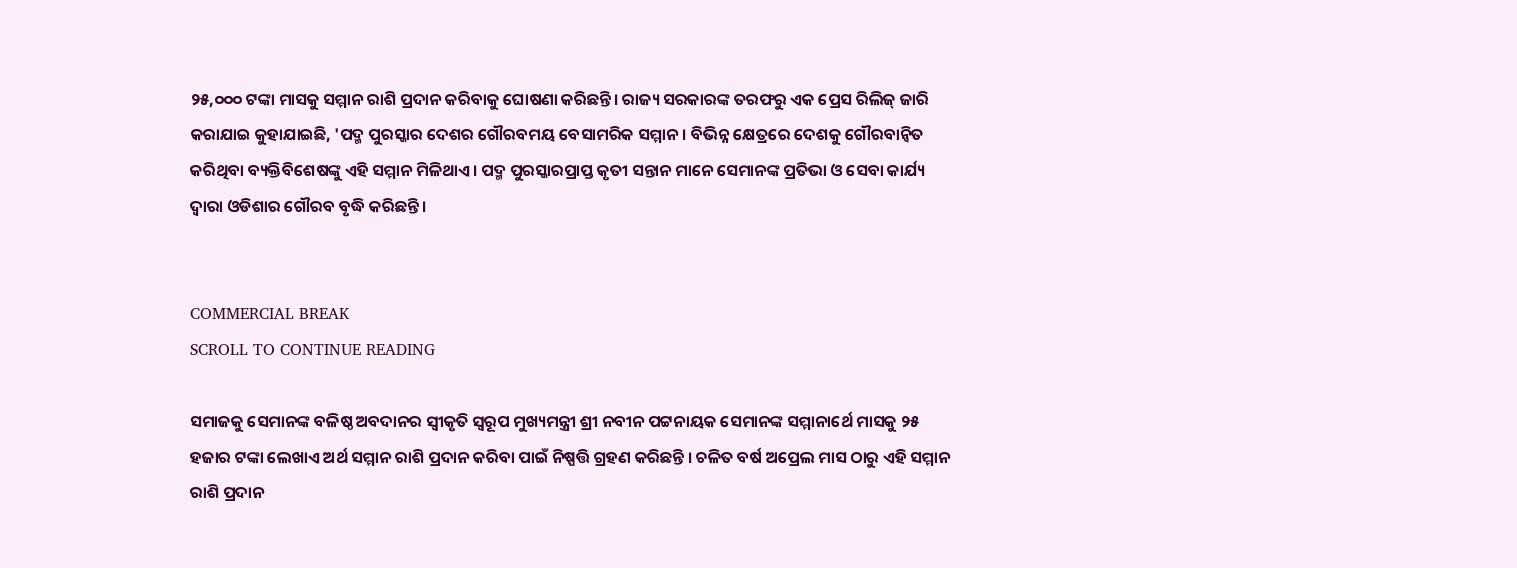୨୫,୦୦୦ ଟଙ୍କା ମାସକୁ ସମ୍ମାନ ରାଶି ପ୍ରଦାନ କରିବାକୁ ଘୋଷଣା କରିଛନ୍ତି। ରାଜ୍ୟ ସରକାରଙ୍କ ତରଫରୁ ଏକ ପ୍ରେସ ରିଲିଜ୍ ଜାରି କରାଯାଇ କୁହାଯାଇଛି, 'ପଦ୍ମ ପୁରସ୍କାର ଦେଶର ଗୌରବମୟ ବେସାମରିକ ସମ୍ମାନ। ବିଭିନ୍ନ କ୍ଷେତ୍ରରେ ଦେଶକୁ ଗୌରବାନ୍ବିତ କରିଥିବା ବ୍ୟକ୍ତିବିଶେଷଙ୍କୁ ଏହି ସମ୍ମାନ ମିଳିଥାଏ। ପଦ୍ମ ପୁରସ୍କାରପ୍ରାପ୍ତ କୃତୀ ସନ୍ତାନ ମାନେ ସେମାନଙ୍କ ପ୍ରତିଭା ଓ ସେବା କାର୍ଯ୍ୟ ଦ୍ୱାରା ଓଡିଶାର ଗୌରବ ବୃଦ୍ଧି କରିଛନ୍ତି ।


COMMERCIAL BREAK
SCROLL TO CONTINUE READING

ସମାଜକୁ ସେମାନଙ୍କ ବଳିଷ୍ଠ ଅବଦାନର ସ୍ବୀକୃତି ସ୍ବରୂପ ମୁଖ୍ୟମନ୍ତ୍ରୀ ଶ୍ରୀ ନବୀନ ପଟ୍ଟନାୟକ ସେମାନଙ୍କ ସମ୍ମାନାର୍ଥେ ମାସକୁ ୨୫ ହଜାର ଟଙ୍କା ଲେଖାଏ ଅର୍ଥ ସମ୍ମାନ ରାଶି ପ୍ରଦାନ କରିବା ପାଇଁ ନିଷ୍ପତ୍ତି ଗ୍ରହଣ କରିଛନ୍ତି । ଚଳିତ ବର୍ଷ ଅପ୍ରେଲ ମାସ ଠାରୁ ଏହି ସମ୍ମାନ ରାଶି ପ୍ରଦାନ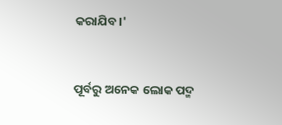କରାଯିବ।'


ପୂର୍ବରୁ ଅନେକ ଲୋକ ପଦ୍ମ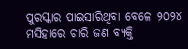ପୁରସ୍କାର ପାଇସାରିଥିବା ବେଳେ ୨୦୨୪ ମସିହାରେ ଚାରି ଜଣ ବ୍ୟକ୍ତି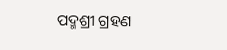ପଦ୍ମଶ୍ରୀ ଗ୍ରହଣ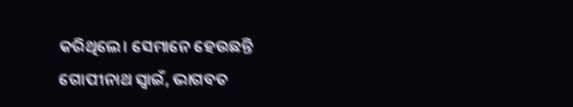କରିଥିଲେ। ସେମାନେ ହେଉଛନ୍ତି ଗୋପୀନାଥ ସ୍ୱାଇଁ, ଭାଗବତ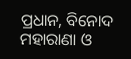ପ୍ରଧାନ, ବିନୋଦ ମହାରାଣା ଓ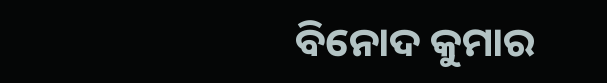ବିନୋଦ କୁମାର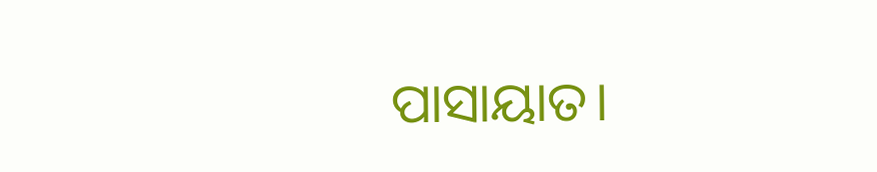ପାସାୟାତ।